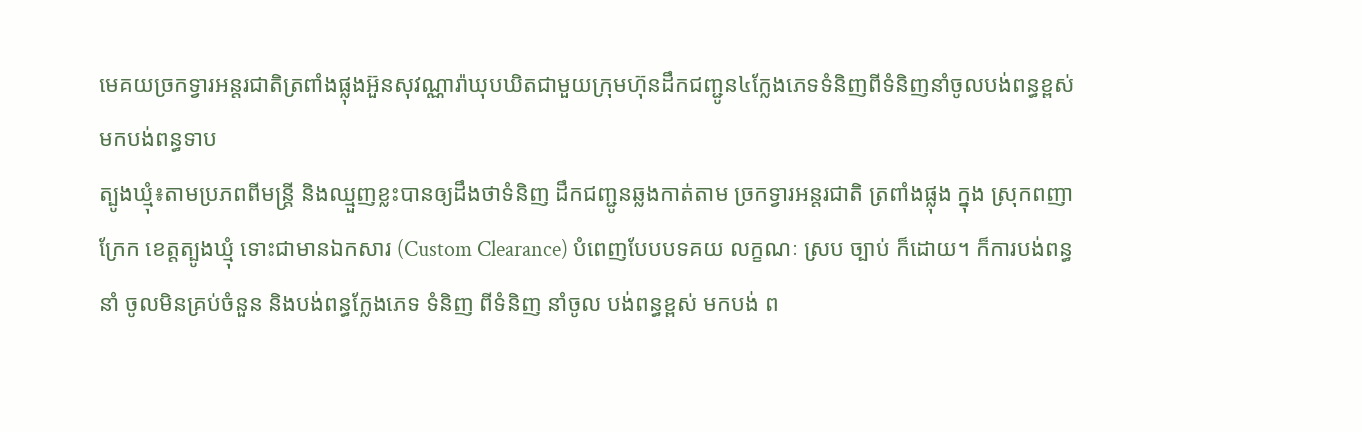មេគយច្រកទ្វារអន្តរជាតិត្រពាំងផ្លុងអ៊ួនសុវណ្ណារ៉ាឃុបឃិតជាមួយក្រុមហ៊ុនដឹកជញ្ជូន៤ក្លែងភេទទំនិញពីទំនិញនាំចូលបង់ពន្ធខ្ពស់មកបង់ពន្ធទាប
ត្បូងឃ្មុំ៖តាមប្រភពពីមន្ត្រី និងឈ្មួញខ្លះបានឲ្យដឹងថាទំនិញ ដឹកជញ្ជូនឆ្លងកាត់តាម ច្រកទ្វារអន្តរជាតិ ត្រពាំងផ្លុង ក្នុង ស្រុកពញាក្រែក ខេត្តត្បូងឃ្មុំ ទោះជាមានឯកសារ (Custom Clearance) បំពេញបែបបទគយ លក្ខណៈ ស្រប ច្បាប់ ក៏ដោយ។ ក៏ការបង់ពន្ធនាំ ចូលមិនគ្រប់ចំនួន និងបង់ពន្ធក្លែងភេទ ទំនិញ ពីទំនិញ នាំចូល បង់ពន្ធខ្ពស់ មកបង់ ព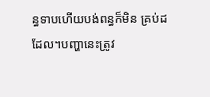ន្ធទាបហើយបង់ពន្ធក៏មិន គ្រប់ដដែល។បញ្ហានេះត្រូវ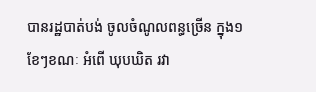បានរដ្ឋបាត់បង់ ចូលចំណូលពន្ធច្រើន ក្នុង១ខែៗខណៈ អំពើ ឃុបឃិត រវា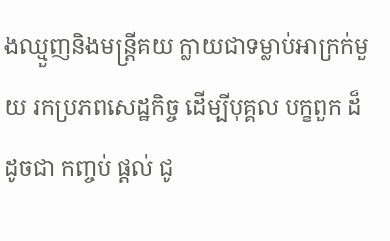ងឈ្មួញនិងមន្ត្រីគយ ក្លាយជាទម្លាប់អាក្រក់មួយ រកប្រភពសេដ្ឋកិច្ច ដើម្បីបុគ្គល បក្ខពួក ដ៏ដូចជា កញ្ចប់ ផ្តល់ ជូ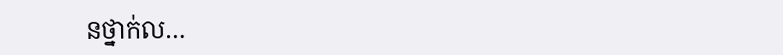នថ្នាក់ល…